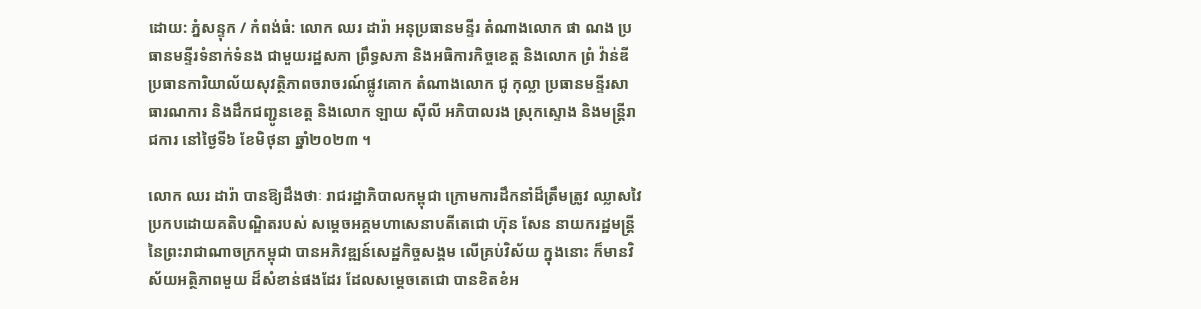ដោយ: ភ្នំសន្ទុក / កំពង់ធំ: លោក ឈរ ដារ៉ា អនុប្រធានមន្ទីរ តំណាងលោក ផា ណង ប្រធានមន្ទីរទំនាក់ទំនង ជាមួយរដ្ឋសភា ព្រឹទ្ធសភា និងអធិការកិច្ចខេត្ត និងលោក ព្រំ វ៉ាន់ឌី ប្រធានការិយាល័យសុវត្ថិភាពចរាចរណ៍ផ្លូវគោក តំណាងលោក ជូ កុល្លា ប្រធានមន្ទីរសាធារណការ និងដឹកជញ្ជូនខេត្ត និងលោក ឡាយ ស៊ីលី អភិបាលរង ស្រុកស្ទោង និងមន្ត្រីរាជការ នៅថ្ងៃទី៦ ខែមិថុនា ឆ្នាំ២០២៣ ។

លោក ឈរ ដារ៉ា បានឱ្យដឹងថាៈ រាជរដ្ឋាភិបាលកម្ពុជា ក្រោមការដឹកនាំដ៏ត្រឹមត្រូវ ឈ្លាសវៃ ប្រកបដោយគតិបណ្ឌិតរបស់ សម្ដេចអគ្គមហាសេនាបតីតេជោ ហ៊ុន សែន នាយករដ្ឋមន្ត្រី នៃព្រះរាជាណាចក្រកម្ពុជា បានអភិវឌ្ឍន៍សេដ្ឋកិច្ចសង្គម លើគ្រប់វិស័យ ក្នុងនោះ ក៏មានវិស័យអត្ថិភាពមួយ ដ៏សំខាន់ផងដែរ ដែលសម្តេចតេជោ បានខិតខំអ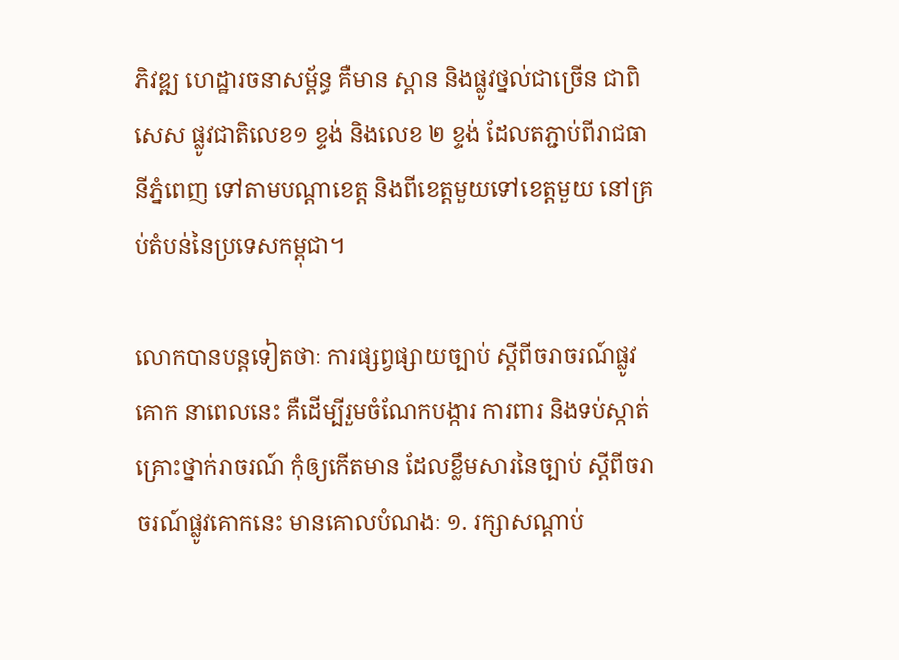ភិវឌ្ឍ ហេដ្ឋារចនាសម្ព័ន្ធ គឺមាន ស្ពាន និងផ្លូវថ្នល់ជាច្រើន ជាពិសេស ផ្លូវជាតិលេខ១ ខ្ទង់ និងលេខ ២ ខ្ទង់ ដែលតភ្ជាប់ពីរាជធានីភ្នំពេញ ទៅតាមបណ្ដាខេត្ត និងពីខេត្តមួយទៅខេត្តមួយ នៅគ្រប់តំបន់នៃប្រទេសកម្ពុជា។

លោកបានបន្តទៀតថាៈ ការផ្សព្វផ្សាយច្បាប់ ស្ដីពីចរាចរណ៍ផ្លូវគោក នាពេលនេះ គឺដើម្បីរួមចំណែកបង្ការ ការពារ និងទប់ស្កាត់ គ្រោះថ្នាក់រាចរណ៍ កុំឲ្យកើតមាន ដែលខ្លឹមសារនៃច្បាប់ ស្ដីពីចរាចរណ៍ផ្លូវគោកនេះ មានគោលបំណងៈ ១. រក្សាសណ្ដាប់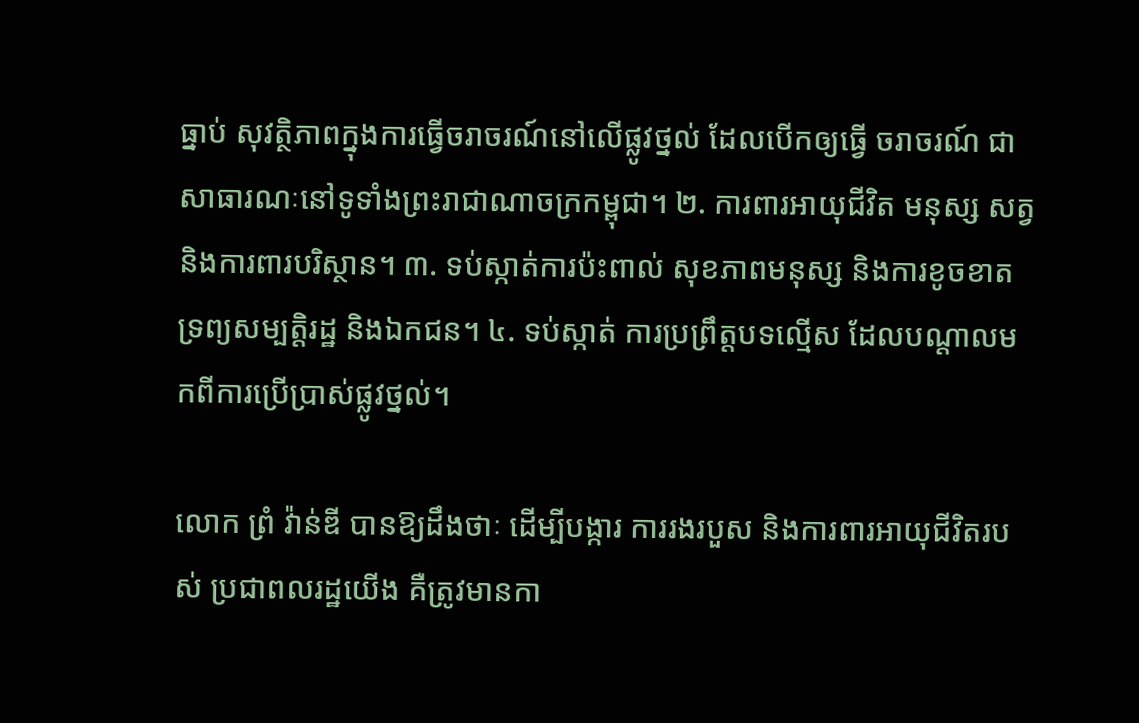ធ្នាប់ សុវត្ថិភាពក្នុងការធ្វើចរាចរណ៍នៅលើផ្លូវថ្នល់ ដែលបើកឲ្យធ្វើ ចរាចរណ៍ ជាសាធារណៈនៅទូទាំងព្រះរាជាណាចក្រកម្ពុជា។ ២. ការពារអាយុជីវិត មនុស្ស សត្វ និងការពារបរិស្ថាន។ ៣. ទប់ស្កាត់ការប៉ះពាល់ សុខភាពមនុស្ស និងការខូចខាតទ្រព្យសម្បត្តិរដ្ឋ និងឯកជន។ ៤. ទប់ស្កាត់ ការប្រព្រឹត្តបទល្មើស ដែលបណ្តាលមកពីការប្រើប្រាស់ផ្លូវថ្នល់។

លោក ព្រំ វ៉ាន់ឌី បានឱ្យដឹងថាៈ ដើម្បីបង្ការ ការរងរបួស និងការពារអាយុជីវិតរបស់ ប្រជាពលរដ្ឋយើង គឺត្រូវមានកា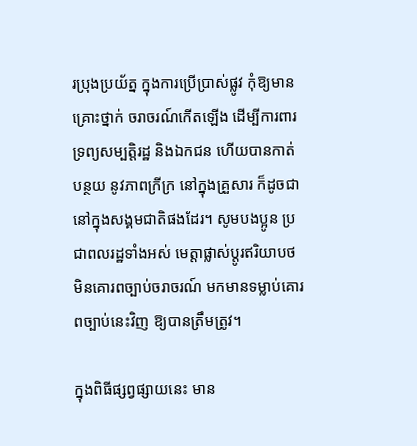រប្រុងប្រយ័ត្ន ក្នុងការប្រើប្រាស់ផ្លូវ កុំឱ្យមានគ្រោះថ្នាក់ ចរាចរណ៍កើតឡើង ដើម្បីការពារទ្រព្យសម្បត្តិរដ្ឋ និងឯកជន ហើយបានកាត់បន្ថយ នូវភាពក្រីក្រ នៅក្នុងគ្រួសារ ក៏ដូចជា នៅក្នុងសង្គមជាតិផងដែរ។ សូមបងប្អូន ប្រជាពលរដ្ឋទាំងអស់ មេត្តាផ្លាស់ប្ដូរឥរិយាបថ មិនគោរពច្បាប់ចរាចរណ៍ មកមានទម្លាប់គោរពច្បាប់នេះវិញ ឱ្យបានត្រឹមត្រូវ។

ក្នុងពិធីផ្សព្វផ្សាយនេះ មាន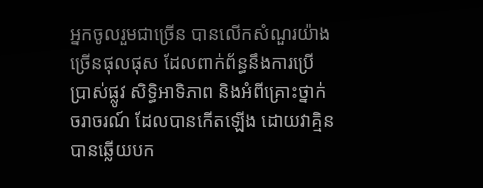អ្នកចូលរួមជាច្រើន បានលើកសំណួរយ៉ាងច្រើនផុលផុស ដែលពាក់ព័ន្ធនឹងការប្រើប្រាស់ផ្លូវ សិទ្ធិអាទិភាព និងអំពីគ្រោះថ្នាក់ចរាចរណ៍ ដែលបានកើតឡើង ដោយវាគ្មិន បានឆ្លើយបក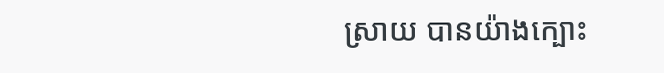ស្រាយ បានយ៉ាងក្បោះ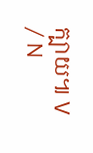ក្បាយ៕ V / N